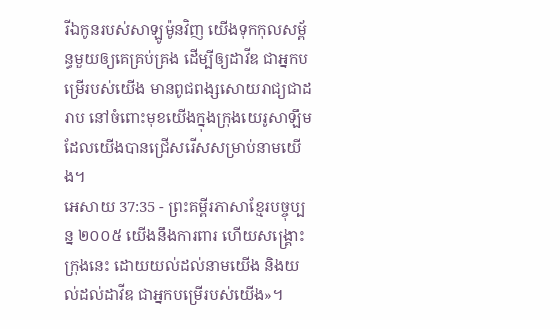រីឯកូនរបស់សាឡូម៉ូនវិញ យើងទុកកុលសម្ព័ន្ធមួយឲ្យគេគ្រប់គ្រង ដើម្បីឲ្យដាវីឌ ជាអ្នកបម្រើរបស់យើង មានពូជពង្សសោយរាជ្យជាដរាប នៅចំពោះមុខយើងក្នុងក្រុងយេរូសាឡឹម ដែលយើងបានជ្រើសរើសសម្រាប់នាមយើង។
អេសាយ 37:35 - ព្រះគម្ពីរភាសាខ្មែរបច្ចុប្បន្ន ២០០៥ យើងនឹងការពារ ហើយសង្គ្រោះក្រុងនេះ ដោយយល់ដល់នាមយើង និងយល់ដល់ដាវីឌ ជាអ្នកបម្រើរបស់យើង»។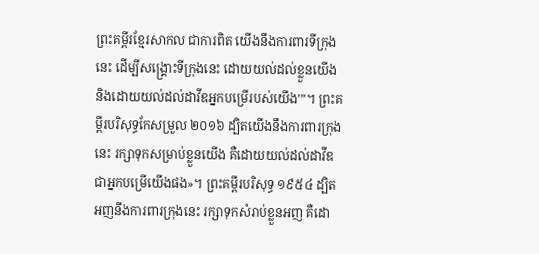ព្រះគម្ពីរខ្មែរសាកល ជាការពិត យើងនឹងការពារទីក្រុងនេះ ដើម្បីសង្គ្រោះទីក្រុងនេះ ដោយយល់ដល់ខ្លួនយើង និងដោយយល់ដល់ដាវីឌអ្នកបម្រើរបស់យើង’”។ ព្រះគម្ពីរបរិសុទ្ធកែសម្រួល ២០១៦ ដ្បិតយើងនឹងការពារក្រុងនេះ រក្សាទុកសម្រាប់ខ្លួនយើង គឺដោយយល់ដល់ដាវីឌ ជាអ្នកបម្រើយើងផង»។ ព្រះគម្ពីរបរិសុទ្ធ ១៩៥៤ ដ្បិតអញនឹងការពារក្រុងនេះ រក្សាទុកសំរាប់ខ្លួនអញ គឺដោ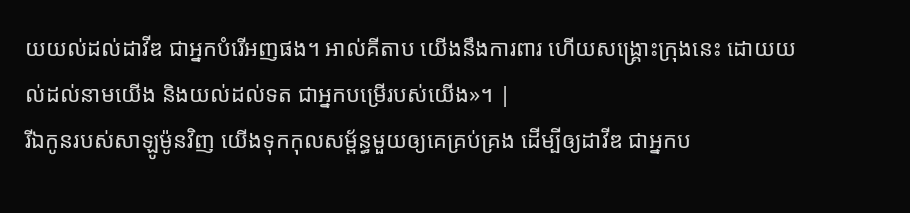យយល់ដល់ដាវីឌ ជាអ្នកបំរើអញផង។ អាល់គីតាប យើងនឹងការពារ ហើយសង្គ្រោះក្រុងនេះ ដោយយល់ដល់នាមយើង និងយល់ដល់ទត ជាអ្នកបម្រើរបស់យើង»។ |
រីឯកូនរបស់សាឡូម៉ូនវិញ យើងទុកកុលសម្ព័ន្ធមួយឲ្យគេគ្រប់គ្រង ដើម្បីឲ្យដាវីឌ ជាអ្នកប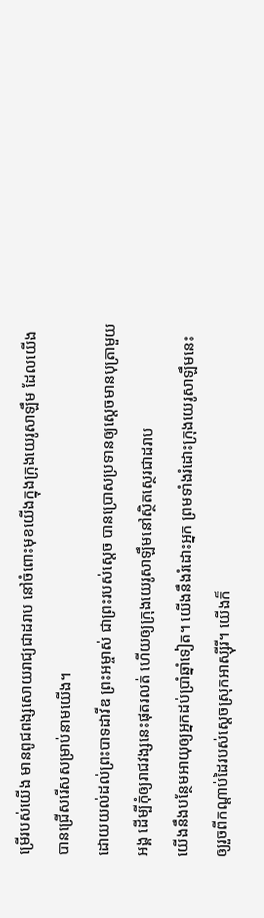ម្រើរបស់យើង មានពូជពង្សសោយរាជ្យជាដរាប នៅចំពោះមុខយើងក្នុងក្រុងយេរូសាឡឹម ដែលយើងបានជ្រើសរើសសម្រាប់នាមយើង។
ដោយយល់ដល់ព្រះបាទដាវីឌ ព្រះអម្ចាស់ ជាព្រះរបស់ស្ដេច បានប្រោសប្រទានឲ្យស្ដេចមានបុត្រាមួយអង្គ ដើម្បីកុំឲ្យរាជវង្សនេះផុតរលត់ ហើយឲ្យក្រុងយេរូសាឡឹមនៅស្ថិតស្ថេរជាដរាប
យើងនឹងបន្ថែមអាយុឲ្យអ្នកដប់ប្រាំឆ្នាំទៀត។ យើងនឹងរំដោះអ្នក ព្រមទាំងរំដោះក្រុងយេរូសាឡឹមនេះឲ្យរួចពីកណ្ដាប់ដៃរបស់ស្ដេចស្រុកអាស្ស៊ីរី។ យើងក៏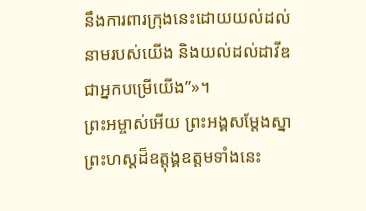នឹងការពារក្រុងនេះដោយយល់ដល់នាមរបស់យើង និងយល់ដល់ដាវីឌ ជាអ្នកបម្រើយើង”»។
ព្រះអម្ចាស់អើយ ព្រះអង្គសម្តែងស្នាព្រះហស្ដដ៏ឧត្តុង្គឧត្ដមទាំងនេះ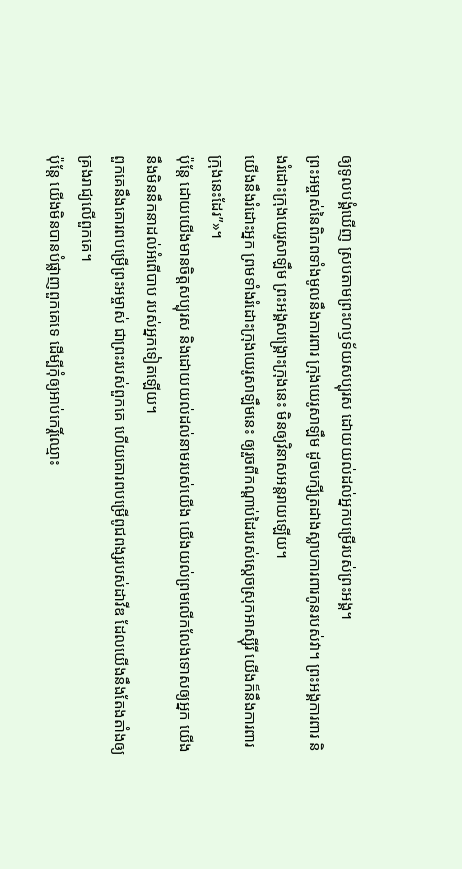ឲ្យទូលបង្គំឃើញ ស្របតាមព្រះហឫទ័យសប្បុរស ដោយយល់ដល់អ្នកបម្រើរបស់ព្រះអង្គ។
ព្រះអម្ចាស់នៃពិភពទាំងមូលនឹងការពារ ក្រុងយេរូសាឡឹម ដូចបក្សីត្រដាងស្លាបការពារកូនរបស់វា។ ព្រះអង្គការពារ និងរំដោះក្រុងយេរូសាឡឹម ព្រះអង្គសង្គ្រោះក្រុងនេះ មិនឲ្យវិនាសអន្តរាយឡើយ។
យើងនឹងរំដោះអ្នក ព្រមទាំងរំដោះក្រុងយេរូសាឡឹមនេះ ឲ្យរួចពីកណ្ដាប់ដៃរបស់ស្ដេចស្រុកអាស្ស៊ីរី យើងក៏នឹងការពារក្រុងនេះដែរ”»។
ប៉ុន្តែ ដោយយើងមានចិត្តសប្បុរស និងដោយយល់ដល់នាមរបស់យើង យើងយល់ព្រមលើកលែងទោសឲ្យអ្នក យើងនឹងមិននឹកនាដល់អំពើបាប របស់អ្នកទៀតឡើយ។
ពួកគេនឹងគោរពបម្រើព្រះអម្ចាស់ ជាព្រះរបស់ពួកគេ ហើយគោរពបម្រើពូជពង្សរបស់ដាវីឌ ដែលយើងនឹងតែងតាំងឲ្យ គ្រងរាជ្យលើពួកគេ។
ប៉ុន្តែ យើងមិនបានបំផ្លាញពួកគេទេ ដើម្បីកុំឲ្យអាប់កេរ្តិ៍ឈ្មោះ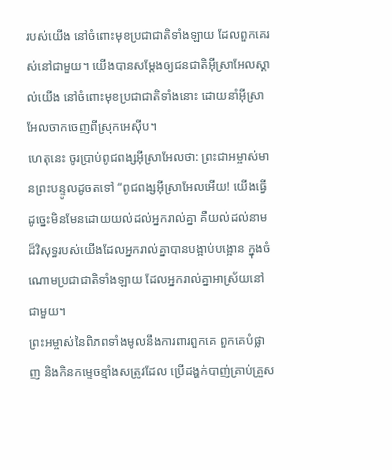របស់យើង នៅចំពោះមុខប្រជាជាតិទាំងឡាយ ដែលពួកគេរស់នៅជាមួយ។ យើងបានសម្តែងឲ្យជនជាតិអ៊ីស្រាអែលស្គាល់យើង នៅចំពោះមុខប្រជាជាតិទាំងនោះ ដោយនាំអ៊ីស្រាអែលចាកចេញពីស្រុកអេស៊ីប។
ហេតុនេះ ចូរប្រាប់ពូជពង្សអ៊ីស្រាអែលថា: ព្រះជាអម្ចាស់មានព្រះបន្ទូលដូចតទៅ “ពូជពង្សអ៊ីស្រាអែលអើយ! យើងធ្វើដូច្នេះមិនមែនដោយយល់ដល់អ្នករាល់គ្នា គឺយល់ដល់នាមដ៏វិសុទ្ធរបស់យើងដែលអ្នករាល់គ្នាបានបង្អាប់បង្អោន ក្នុងចំណោមប្រជាជាតិទាំងឡាយ ដែលអ្នករាល់គ្នាអាស្រ័យនៅជាមួយ។
ព្រះអម្ចាស់នៃពិភពទាំងមូលនឹងការពារពួកគេ ពួកគេបំផ្លាញ និងកិនកម្ទេចខ្មាំងសត្រូវដែល ប្រើដង្ហក់បាញ់គ្រាប់គ្រួស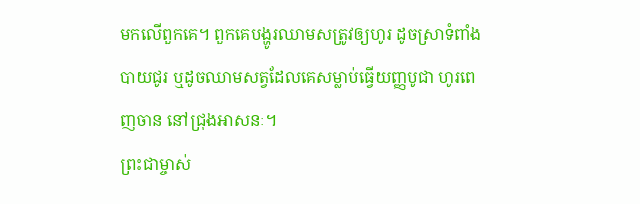មកលើពួកគេ។ ពួកគេបង្ហូរឈាមសត្រូវឲ្យហូរ ដូចស្រាទំពាំងបាយជូរ ឬដូចឈាមសត្វដែលគេសម្លាប់ធ្វើយញ្ញបូជា ហូរពេញចាន នៅជ្រុងអាសនៈ។
ព្រះជាម្ចាស់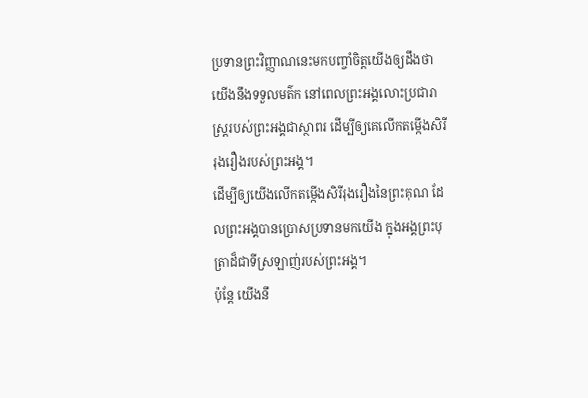ប្រទានព្រះវិញ្ញាណនេះមកបញ្ចាំចិត្តយើងឲ្យដឹងថា យើងនឹងទទួលមត៌ក នៅពេលព្រះអង្គលោះប្រជារាស្ដ្ររបស់ព្រះអង្គជាស្ថាពរ ដើម្បីឲ្យគេលើកតម្កើងសិរីរុងរឿងរបស់ព្រះអង្គ។
ដើម្បីឲ្យយើងលើកតម្កើងសិរីរុងរឿងនៃព្រះគុណ ដែលព្រះអង្គបានប្រោសប្រទានមកយើង ក្នុងអង្គព្រះបុត្រាដ៏ជាទីស្រឡាញ់របស់ព្រះអង្គ។
ប៉ុន្តែ យើងនឹ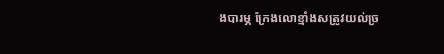ងបារម្ភ ក្រែងលោខ្មាំងសត្រូវយល់ច្រ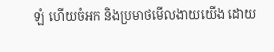ឡំ ហើយចំអក និងប្រមាថមើលងាយយើង ដោយ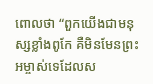ពោលថា “ពួកយើងជាមនុស្សខ្លាំងពូកែ គឺមិនមែនព្រះអម្ចាស់ទេដែលស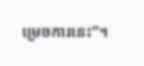ម្រេចការនេះ”។